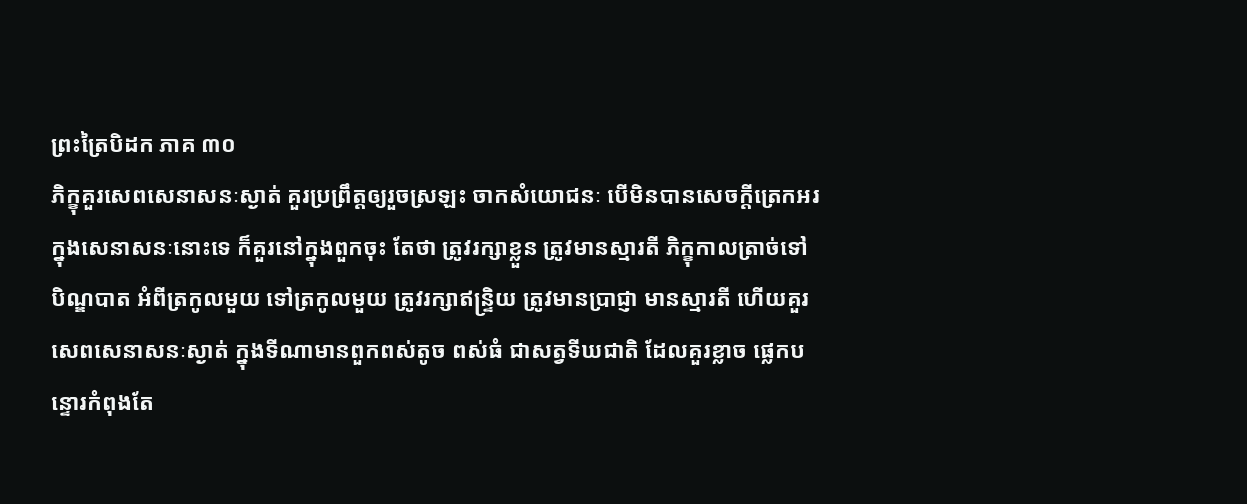ព្រះត្រៃបិដក ភាគ ៣០
ភិក្ខុគួរសេពសេនាសនៈស្ងាត់ គួរប្រព្រឹត្តឲ្យរួចស្រឡះ ចាកសំយោជនៈ បើមិនបានសេចក្តីត្រេកអរ ក្នុងសេនាសនៈនោះទេ ក៏គួរនៅក្នុងពួកចុះ តែថា ត្រូវរក្សាខ្លួន ត្រូវមានស្មារតី ភិក្ខុកាលត្រាច់ទៅបិណ្ឌបាត អំពីត្រកូលមួយ ទៅត្រកូលមួយ ត្រូវរក្សាឥន្ទ្រិយ ត្រូវមានប្រាជ្ញា មានស្មារតី ហើយគួរសេពសេនាសនៈស្ងាត់ ក្នុងទីណាមានពួកពស់តូច ពស់ធំ ជាសត្វទីឃជាតិ ដែលគួរខ្លាច ផ្លេកបន្ទោរកំពុងតែ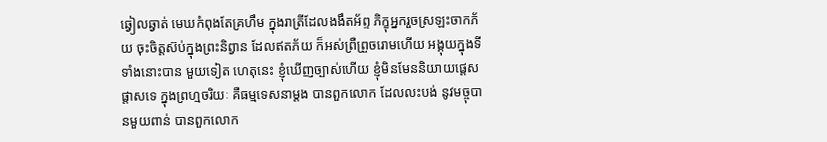ឆ្វៀលឆ្វាត់ មេឃកំពុងតែគ្រហឹម ក្នុងរាត្រីដែលងងឹតអ័ព្ទ ភិក្ខុអ្នករួចស្រឡះចាកភ័យ ចុះចិត្តស៊ប់ក្នុងព្រះនិព្វាន ដែលឥតភ័យ ក៏អស់ព្រឺព្រួចរោមហើយ អង្គុយក្នុងទីទាំងនោះបាន មួយទៀត ហេតុនេះ ខ្ញុំឃើញច្បាស់ហើយ ខ្ញុំមិនមែននិយាយផ្តេសផ្តាសទេ ក្នុងព្រហ្មចរិយៈ គឺធម្មទេសនាម្តង បានពួកលោក ដែលលះបង់ នូវមច្ចុបានមួយពាន់ បានពួកលោក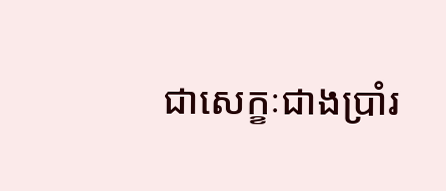ជាសេក្ខៈជាងប្រាំរ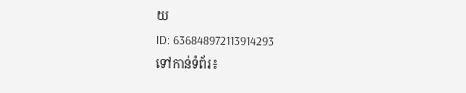យ
ID: 636848972113914293
ទៅកាន់ទំព័រ៖